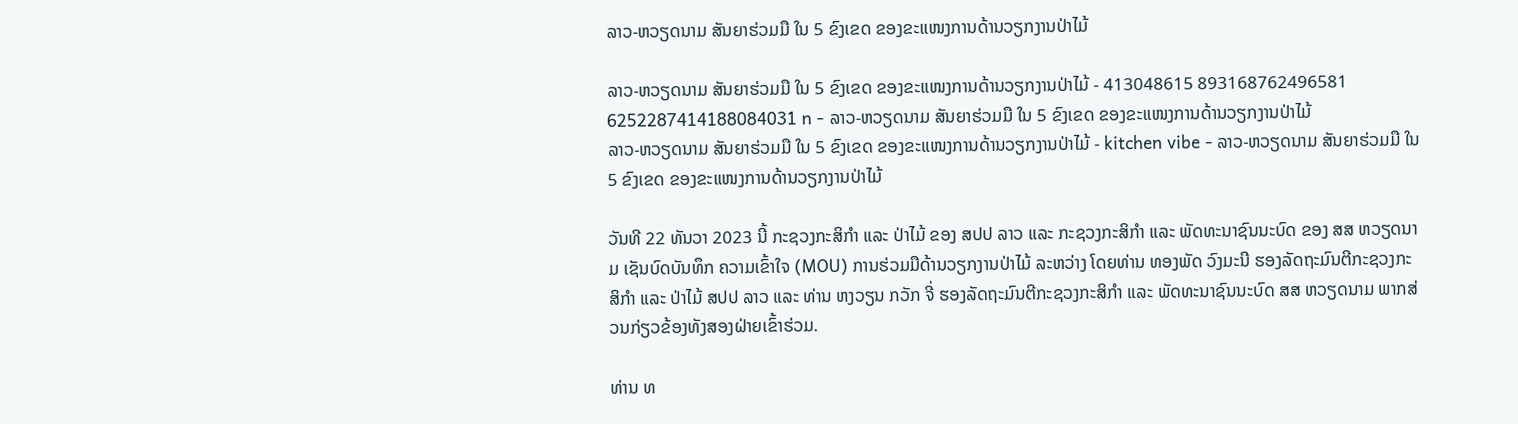ລາວ-ຫວຽດນາມ ສັນຍາຮ່ວມມື ໃນ 5 ຂົງເຂດ ຂອງຂະແໜງການດ້ານວຽກງານປ່າໄມ້

ລາວ-ຫວຽດນາມ ສັນຍາຮ່ວມມື ໃນ 5 ຂົງເຂດ ຂອງຂະແໜງການດ້ານວຽກງານປ່າໄມ້ - 413048615 893168762496581 6252287414188084031 n - ລາວ-ຫວຽດນາມ ສັນຍາຮ່ວມມື ໃນ 5 ຂົງເຂດ ຂອງຂະແໜງການດ້ານວຽກງານປ່າໄມ້
ລາວ-ຫວຽດນາມ ສັນຍາຮ່ວມມື ໃນ 5 ຂົງເຂດ ຂອງຂະແໜງການດ້ານວຽກງານປ່າໄມ້ - kitchen vibe - ລາວ-ຫວຽດນາມ ສັນຍາຮ່ວມມື ໃນ 5 ຂົງເຂດ ຂອງຂະແໜງການດ້ານວຽກງານປ່າໄມ້

ວັນທີ 22 ທັນວາ 2023 ນີ້ ກະຊວງກະສິກໍາ ແລະ ປ່າໄມ້ ຂອງ ສປປ ລາວ ແລະ ກະຊວງກະສິກຳ ແລະ ພັດທະນາຊົນນະບົດ ຂອງ ສສ ຫວຽດນາມ ເຊັນບົດບັນທຶກ ຄວາມເຂົ້າໃຈ (MOU) ການຮ່ວມມືດ້ານວຽກງານປ່າໄມ້ ລະຫວ່າງ ໂດຍທ່ານ ທອງພັດ ວົງມະນີ ຮອງລັດຖະມົນຕີກະຊວງກະສິກໍາ ແລະ ປ່າໄມ້ ສປປ ລາວ ແລະ ທ່ານ ຫງວຽນ ກວັກ ຈີ່ ຮອງລັດຖະມົນຕີກະຊວງກະສິກຳ ແລະ ພັດທະນາຊົນນະບົດ ສສ ຫວຽດນາມ ພາກສ່ວນກ່ຽວຂ້ອງທັງສອງຝ່າຍເຂົ້າຮ່ວມ.

ທ່ານ ທ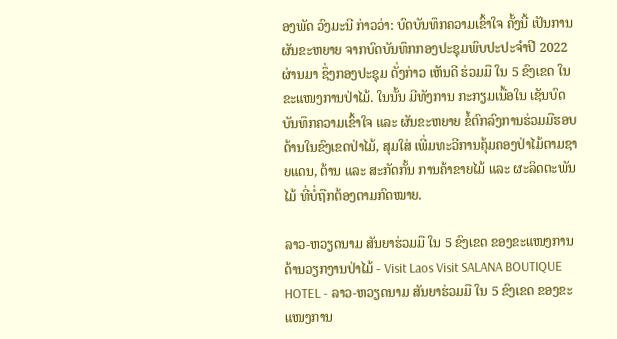ອງພັດ ວົງມະນີ ກ່າວວ່າ: ບົດບັນທຶກຄວາມເຂົ້າໃຈ ຄັ້ງນີ້ ເປັນການຜັນຂະຫຍາຍ ຈາກບົດບັນທຶກກອງປະຊຸມພົບປະປະຈຳປີ 2022 ຜ່ານມາ ຊຶ່ງກອງປະຊຸມ ດັ່ງກ່າວ ເຫັນດີ ຮ່ວມມື ໃນ 5 ຂົງເຂດ ໃນຂະແໜງການປ່າໄມ້. ໃນນັ້ນ ມີທັງການ ກະກຽມເນື້ອໃນ ເຊັນບົດບັນທຶກຄວາມເຂົ້າໃຈ ແລະ ຜັນຂະຫຍາຍ ຂໍ້ຕົກລົງການຮ່ວມມືຮອບດ້ານໃນຂົງເຂດປ່າໄມ້, ສຸມໃສ່ ເພີ່ມທະວີການຄຸ້ມຄອງປ່າໄມ້ຕາມຊາຍແດນ, ຕ້ານ ແລະ ສະກັດກັ້ນ ການຄ້າຂາຍໄມ້ ແລະ ຜະລິດຕະພັນໄມ້ ທີ່ບໍ່ຖືກຕ້ອງຕາມກົດໝາຍ.

ລາວ-ຫວຽດນາມ ສັນຍາຮ່ວມມື ໃນ 5 ຂົງເຂດ ຂອງຂະແໜງການດ້ານວຽກງານປ່າໄມ້ - Visit Laos Visit SALANA BOUTIQUE HOTEL - ລາວ-ຫວຽດນາມ ສັນຍາຮ່ວມມື ໃນ 5 ຂົງເຂດ ຂອງຂະແໜງການ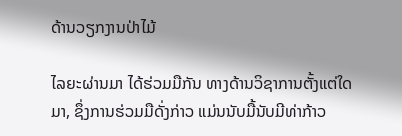ດ້ານວຽກງານປ່າໄມ້

ໄລຍະຜ່ານມາ ໄດ້ຮ່ວມມືກັນ ທາງດ້ານວິຊາການຕັ້ງແຕ່ໃດມາ, ຊຶ່ງການຮ່ວມມືດັ່ງກ່າວ ແມ່ນນັບມື້ນັບມີທ່າກ້າວ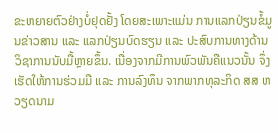ຂະຫຍາຍຕົວຢ່າງບໍ່ຢຸດຢັ້ງ ໂດຍສະເພາະແມ່ນ ການແລກປ່ຽນຂໍ້ມູນຂ່າວສານ ແລະ ແລກປ່ຽນບົດຮຽນ ແລະ ປະສົບການທາງດ້ານວິຊາການນັບມື້ຫຼາຍຂຶ້ນ. ເນື່ອງຈາກມີການພົວພັນຄືແນວນັ້ນ ຈຶ່ງເຮັດໃຫ້ການຮ່ວມມື ແລະ ການລົງທຶນ ຈາກພາກທຸລະກິດ ສສ ຫວຽດນາມ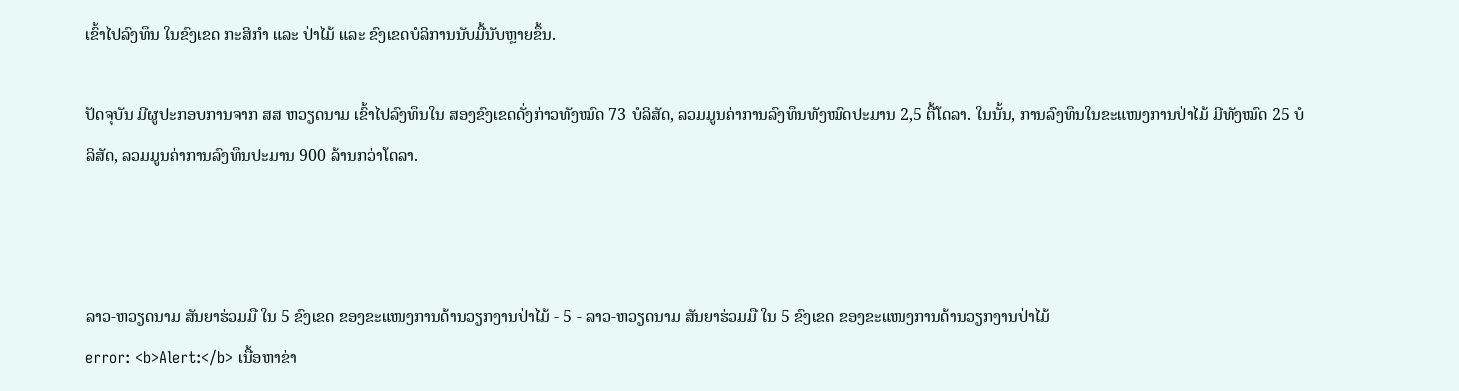ເຂົ້າໄປລົງທຶນ ໃນຂົງເຂດ ກະສິກຳ ແລະ ປ່າໄມ້ ແລະ ຂົງເຂດບໍລິການນັບມື້ນັບຫຼາຍຂຶ້ນ.

ປັດຈຸບັນ ມີຜູປະກອບການຈາກ ສສ ຫວຽດນາມ ເຂົ້າໄປລົງທຶນໃນ ສອງຂົງເຂດດັ່ງກ່າວທັງໝົດ 73 ບໍລິສັດ, ລວມມູນຄ່າການລົງທຶນທັງໝົດປະມານ 2,5 ຕື້ໂດລາ. ໃນນັ້ນ, ການລົງທຶນໃນຂະແໜງການປ່າໄມ້ ມີທັງໝົດ 25 ບໍລິສັດ, ລວມມູນຄ່າການລົງທຶນປະມານ 900 ລ້ານກວ່າໂດລາ.



ລາວ-ຫວຽດນາມ ສັນຍາຮ່ວມມື ໃນ 5 ຂົງເຂດ ຂອງຂະແໜງການດ້ານວຽກງານປ່າໄມ້ - 5 - ລາວ-ຫວຽດນາມ ສັນຍາຮ່ວມມື ໃນ 5 ຂົງເຂດ ຂອງຂະແໜງການດ້ານວຽກງານປ່າໄມ້
error: <b>Alert:</b> ເນື້ອຫາຂ່າ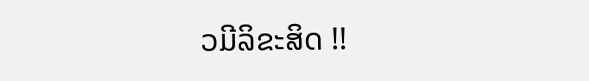ວມີລິຂະສິດ !!